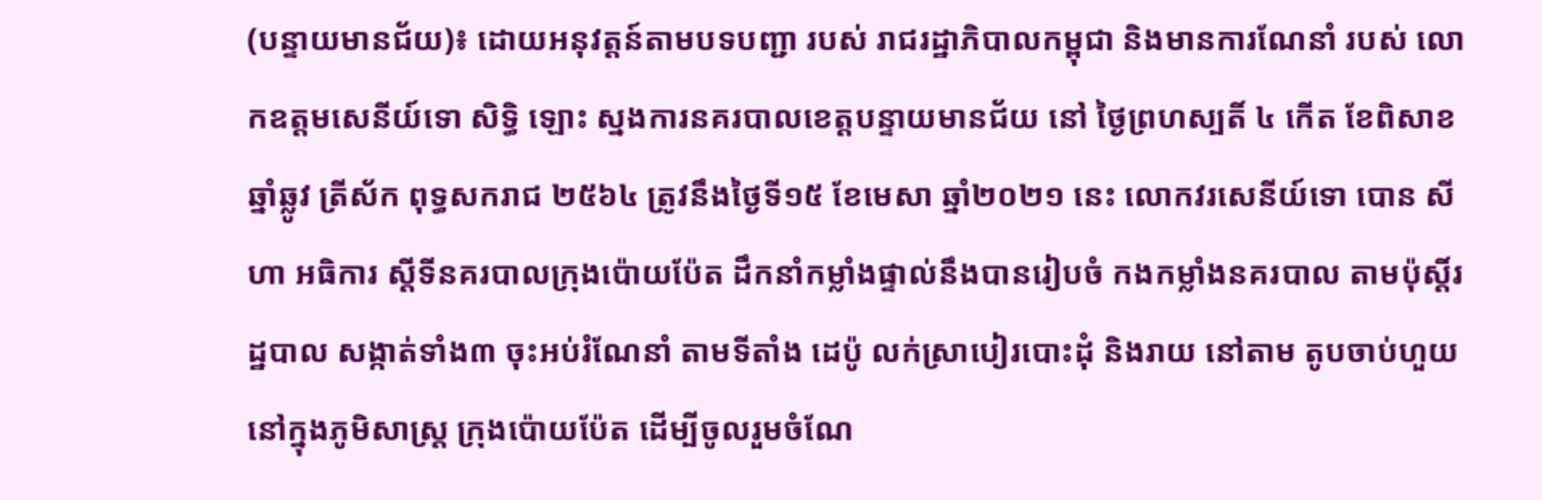(បន្ទាយមានជ័យ)៖ ដោយអនុវត្តន៍តាមបទបញ្ជា របស់ រាជរដ្ឋាភិបាលកម្ពុជា និងមានការណែនាំ របស់ លោកឧត្តមសេនីយ៍ទោ សិទ្ធិ ឡោះ ស្នងការនគរបាលខេត្តបន្ទាយមានជ័យ នៅ ថ្ងៃព្រហស្បតិ៍ ៤ កើត ខែពិសាខ ឆ្នាំឆ្លូវ ត្រីស័ក ពុទ្ធសករាជ ២៥៦៤ ត្រូវនឹងថ្ងៃទី១៥ ខែមេសា ឆ្នាំ២០២១ នេះ លោកវរសេនីយ៍ទោ បោន សីហា អធិការ ស្តីទីនគរបាលក្រុងប៉ោយប៉ែត ដឹកនាំកម្លាំងផ្ទាល់នឹងបានរៀបចំ កងកម្លាំងនគរបាល តាមប៉ុស្តិ៍រដ្ឋបាល សង្កាត់ទាំង៣ ចុះអប់រំណែនាំ តាមទីតាំង ដេប៉ូ លក់ស្រាបៀរបោះដុំ និងរាយ នៅតាម តូបចាប់ហួយ នៅក្នុងភូមិសាស្ត្រ ក្រុងប៉ោយប៉ែត ដើម្បីចូលរួមចំណែ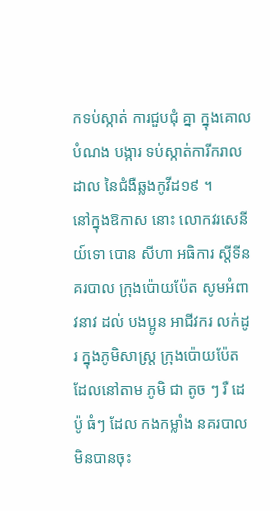កទប់ស្កាត់ ការជួបជុំ គ្នា ក្នុងគោលបំណង បង្ការ ទប់ស្កាត់ការីករាលដាល នៃជំងឺឆ្លងកូវីដ១៩ ។
នៅក្នុងឱកាស នោះ លោកវរសេនីយ៍ទោ បោន សីហា អធិការ ស្តីទីនគរបាល ក្រុងប៉ោយប៉ែត សូមអំពាវនាវ ដល់ បងប្អូន អាជីវករ លក់ដូរ ក្នុងភូមិសាស្ត្រ ក្រុងប៉ោយប៉ែត ដែលនៅតាម ភូមិ ជា តូច ៗ រឺ ដេប៉ូ ធំៗ ដែល កងកម្លាំង នគរបាល មិនបានចុះ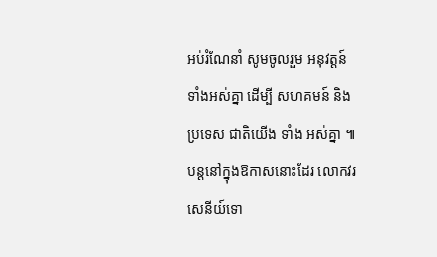អប់រំណែនាំ សូមចូលរួម អនុវត្តន៍ ទាំងអស់គ្នា ដើម្បី សហគមន៍ និងប្រទេស ជាតិយើង ទាំង អស់គ្នា ៕
បន្តនៅក្នុងឱកាសនោះដែរ លោកវរសេនីយ៍ទោ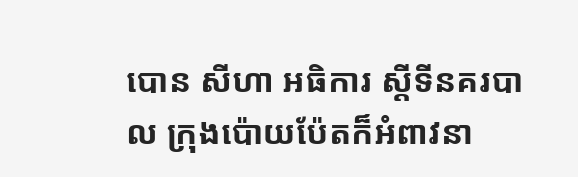បោន សីហា អធិការ ស្តីទីនគរបាល ក្រុងប៉ោយប៉ែតក៏អំពាវនា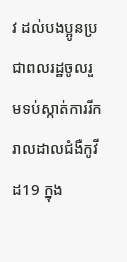វ ដល់បងប្អូនប្រជាពលរដ្ឋចូលរួមទប់ស្កាត់ការរីករាលដាលជំងឺកូវីដ19 ក្នុង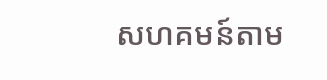សហគមន៍តាម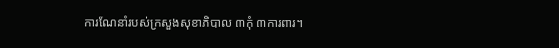ការណែនាំរបស់ក្រសួងសុខាភិបាល ៣កុំ ៣ការពារ។